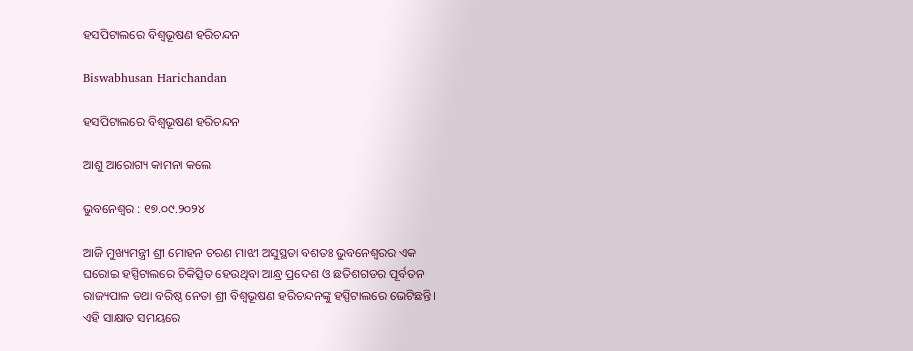ହସପିଟାଲରେ ବିଶ୍ୱଭୂଷଣ ହରିଚନ୍ଦନ

Biswabhusan Harichandan

ହସପିଟାଲରେ ବିଶ୍ୱଭୂଷଣ ହରିଚନ୍ଦନ

ଆଶୁ ଆରୋଗ୍ୟ କାମନା କଲେ

ଭୁବନେଶ୍ୱର : ୧୭.୦୯.୨୦୨୪

ଆଜି ମୁଖ୍ୟମନ୍ତ୍ରୀ ଶ୍ରୀ ମୋହନ ଚରଣ ମାଝୀ ଅସୁସ୍ଥତା ବଶତଃ ଭୁବନେଶ୍ବରର ଏକ ଘରୋଇ ହସ୍ପିଟାଲରେ ଚିକିତ୍ସିତ ହେଉଥିବା ଆନ୍ଧ୍ର ପ୍ରଦେଶ ଓ ଛତିଶଗଡର ପୂର୍ବତନ ରାଜ୍ୟପାଳ ତଥା ବରିଷ୍ଠ ନେତା ଶ୍ରୀ ବିଶ୍ବଭୂଷଣ ହରିଚନ୍ଦନଙ୍କୁ ହସ୍ପିଟାଲରେ ଭେଟିଛନ୍ତି। ଏହି ସାକ୍ଷାତ ସମୟରେ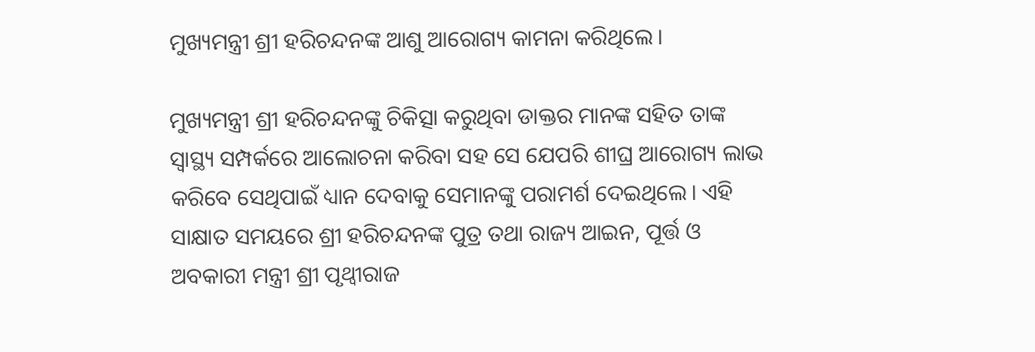ମୁଖ୍ୟମନ୍ତ୍ରୀ ଶ୍ରୀ ହରିଚନ୍ଦନଙ୍କ ଆଶୁ ଆରୋଗ୍ୟ କାମନା କରିଥିଲେ।

ମୁଖ୍ୟମନ୍ତ୍ରୀ ଶ୍ରୀ ହରିଚନ୍ଦନଙ୍କୁ ଚିକିତ୍ସା କରୁଥିବା ଡାକ୍ତର ମାନଙ୍କ ସହିତ ତାଙ୍କ ସ୍ବାସ୍ଥ୍ୟ ସମ୍ପର୍କରେ ଆଲୋଚନା କରିବା ସହ ସେ ଯେପରି ଶୀଘ୍ର ଆରୋଗ୍ୟ ଲାଭ କରିବେ ସେଥିପାଇଁ ଧ୍ୟାନ ଦେବାକୁ ସେମାନଙ୍କୁ ପରାମର୍ଶ ଦେଇଥିଲେ। ଏହି ସାକ୍ଷାତ ସମୟରେ ଶ୍ରୀ ହରିଚନ୍ଦନଙ୍କ ପୁତ୍ର ତଥା ରାଜ୍ୟ ଆଇନ, ପୂର୍ତ୍ତ ଓ ଅବକାରୀ ମନ୍ତ୍ରୀ ଶ୍ରୀ ପୃଥ୍ବୀରାଜ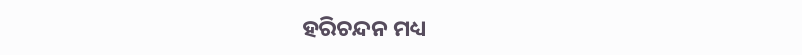ହରିଚନ୍ଦନ ମଧ୍ୟ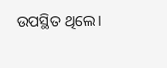ଉପସ୍ଥିତ ଥିଲେ।